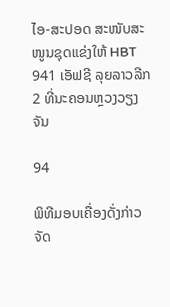ໄອ-ສະປອດ ສະໜັບສະໜູນຊຸດແຂ່ງໃຫ້ HBT 941 ເອັຟຊີ ລຸຍລາວລີກ 2 ທີ່ນະຄອນຫຼວງວຽງຈັນ

94

ພິທີມອບເຄື່ອງດັ່ງກ່າວຈັດ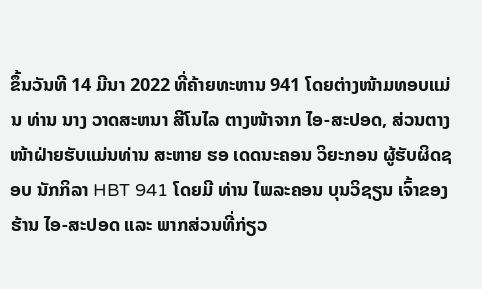ຂຶ້ນວັນທີ 14 ມີນາ 2022 ທີ່ຄ້າຍທະຫານ 941 ໂດຍຕ່າງໜ້າມທອບແມ່ນ ທ່ານ ນາງ ວາດສະຫນາ ສີໂນໄລ ຕາງໜ້າຈາກ ໄອ-ສະປອດ, ສ່ວນຕາງໜ້າຝ່າຍຮັບແມ່ນທ່ານ ສະຫາຍ ຮອ ເດດນະຄອນ ວິຍະກອນ ຜູ້ຮັບຜິດຊອບ ນັກກິລາ HBT 941 ໂດຍມີ ທ່ານ ໄພລະຄອນ ບຸນວິຊຽນ ເຈົ້າຂອງຮ້ານ ໄອ-ສະປອດ ແລະ ພາກສ່ວນທີ່ກ່ຽວ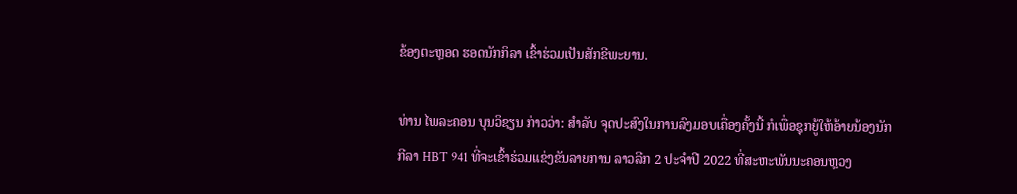ຂ້ອງຕະຫຼອດ ຮອດນັກກິລາ ເຂົ້າຮ່ວມເປັນສັກຂີພະຍານ.

ທ່ານ ໄພລະຄອນ ບຸນວິຊຽນ ກ່າວວ່າ: ສໍາລັບ ຈຸດປະສົງໃນການລົງມອບເຄື່ອງຄັ້ງນີ້ ກໍເພື່ອຊຸກຍູ້ໃຫ້ອ້າຍນ້ອງນັກກີລາ HBT 941 ທີ່ຈະເຂົ້າຮ່ວມແຂ່ງຂັນລາຍການ ລາວລີກ 2 ປະຈໍາປີ 2022 ທີ່ສະຫະພັນນະຄອນຫຼວງ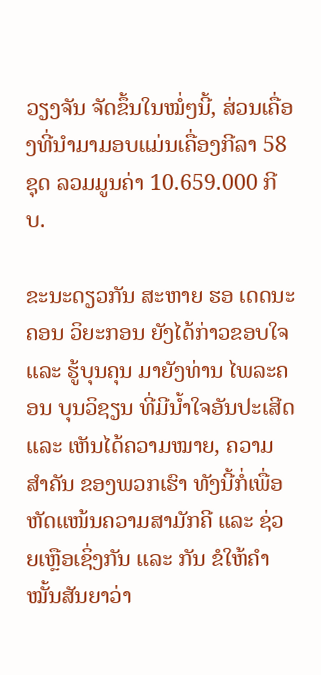ວຽງຈັນ ຈັດຂຶ້ນໃນໝໍ່ໆນີ້, ສ່ວນເຄື່ອງທີ່ນຳມາມອບແມ່ນເຄື່ອງກີລາ 58 ຊຸດ ລວມມູນຄ່າ 10.659.000 ກີບ.

ຂະນະດຽວກັນ ສະຫາຍ ຮອ ເດດນະຄອນ ວິຍະກອນ ຍັງໄດ້ກ່າວຂອບໃຈ ແລະ ຮູ້ບຸນຄຸນ ມາຍັງທ່ານ ໄພລະຄອນ ບຸນວິຊຽນ ທີ່ມີນ້ຳໃຈອັນປະເສີດ ແລະ ເຫັນໄດ້ຄວາມໝາຍ, ຄວາມສຳຄັນ ຂອງພວກເຮົາ ທັງນີ້ກໍ່ເພື່ອຫັດແໜ້ນຄວາມສາມັກຄີ ແລະ ຊ່ວຍເຫຼືອເຊິ່ງກັນ ແລະ ກັນ ຂໍໃຫ້ຄຳໝັ້ນສັນຍາວ່າ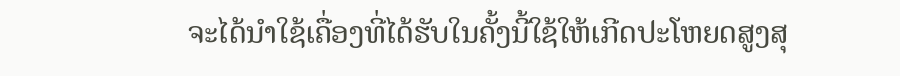ຈະໄດ້ນຳໃຊ້ເຄື່ອງທີ່ໄດ້ຮັບໃນຄັ້ງນີ້ໃຊ້ໃຫ້ເກີດປະໂຫຍດສູງສຸ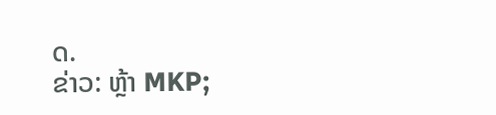ດ.
ຂ່າວ: ຫຼ້າ MKP;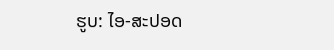ຮູບ: ໄອ-ສະປອດ